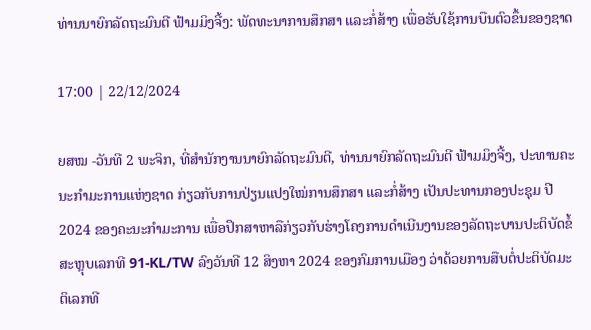ທ່ານນາຍົກລັດຖະມົນຕີ ຟ້າມມິງຈີ້ງ: ພັດທະນາການສຶກສາ ແລະກໍ່ສ້າງ ເພື່ອຮັບໃຊ້ການບືນຕົວຂຶ້ນຂອງຊາດ

17:00 | 22/12/2024

ຍສໝ -ວັນທີ 2 ພະຈິກ, ທີ່ສໍານັກງານນາຍົກລັດຖະມົນຕີ, ທ່ານນາຍົກລັດຖະມົນຕີ ຟ້າມມິງຈີ້ງ, ປະທານຄະນະກໍາມະການແຫ່ງຊາດ ກ່ຽວກັບການປ່ຽນແປງໃໝ່ການສຶກສາ ແລະກໍ່ສ້າງ ເປັນປະທານກອງປະຊຸມ ປີ 2024 ຂອງຄະນະກໍາມະການ ເພື່ອປຶກສາຫາລືກ່ຽວກັບຮ່າງໂຄງການດໍາເນີນງານຂອງລັດຖະບານປະຕິບັດຂໍ້ສະຫຼຸບເລກທີ 91-KL/TW ລົງວັນທີ 12 ສິງຫາ 2024 ຂອງກົມການເມືອງ ວ່າດ້ວຍການສືບຕໍ່ປະຕິບັດມະຕິເລກທີ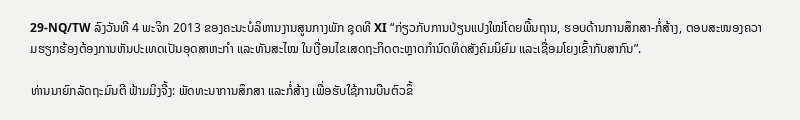29-NQ/TW ລົງວັນທີ 4 ພະຈິກ 2013 ຂອງຄະນະບໍລິຫານງານສູນກາງພັກ ຊຸດທີ XI “ກ່ຽວກັບການປ່ຽນແປງໃໝ່ໂດຍພື້ນຖານ, ຮອບດ້ານການສຶກສາ-ກໍ່ສ້າງ, ຕອບສະໜອງຄວາມຮຽກຮ້ອງຕ້ອງການຫັນປະເທດເປັນອຸດສາຫະກໍາ ແລະທັນສະໄໝ ໃນເງື່ອນໄຂເສດຖະກິດຕະຫຼາດກໍານົດທິດສັງຄົມນິຍົມ ແລະເຊື່ອມໂຍງເຂົ້າກັບສາກົນ”.

ທ່ານນາຍົກລັດຖະມົນຕີ ຟ້າມມິງຈີ້ງ: ພັດທະນາການສຶກສາ ແລະກໍ່ສ້າງ ເພື່ອຮັບໃຊ້ການບືນຕົວຂຶ້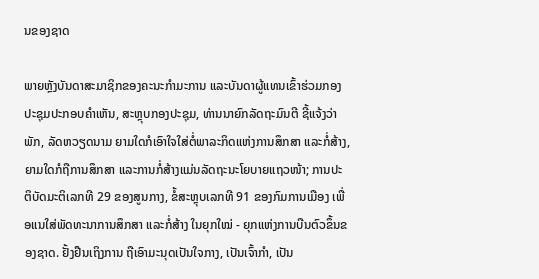ນຂອງຊາດ

ພາຍຫຼັງບັນດາສະມາຊິກຂອງຄະນະກໍາມະການ ແລະບັນດາຜູ້ແທນເຂົ້າຮ່ວມກອງປະຊຸມປະກອບຄໍາເຫັນ, ສະຫຼຸບກອງປະຊຸມ, ທ່ານນາຍົກລັດຖະມົນຕີ ຊີ້ແຈ້ງວ່າ ພັກ, ລັດຫວຽດນາມ ຍາມໃດກໍເອົາໃຈໃສ່ຕໍ່ພາລະກິດແຫ່ງການສຶກສາ ແລະກໍ່ສ້າງ, ຍາມໃດກໍຖືການສຶກສາ ແລະການກໍ່ສ້າງແມ່ນລັດຖະນະໂຍບາຍແຖວໜ້າ; ການປະຕິບັດມະຕິເລກທີ 29 ຂອງສູນກາງ, ຂໍ້ສະຫຼຸບເລກທີ 91 ຂອງກົມການເມືອງ ເພື່ອແນໃສ່ພັດທະນາການສຶກສາ ແລະກໍ່ສ້າງ ໃນຍຸກໃໝ່ - ຍຸກແຫ່ງການບືນຕົວຂຶ້ນຂອງຊາດ. ຢັ້ງຢືນເຖິງການ ຖືເອົາມະນຸດເປັນໃຈກາງ, ເປັນເຈົ້າກໍາ, ເປັນ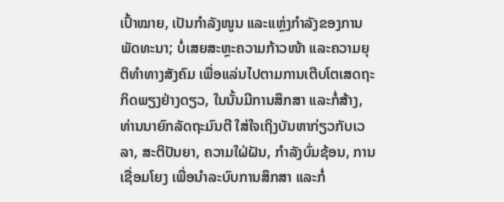ເປົ້າໝາຍ, ເປັນກໍາລັງໜູນ ແລະແຫຼ່ງກໍາລັງຂອງການພັດທະນາ; ບໍ່ເສຍສະຫຼະຄວາມກ້າວໜ້າ ແລະຄວາມຍຸຕິທໍາທາງສັງຄົມ ເພື່ອແລ່ນໄປຕາມການເຕີບໂຕເສດຖະກິດພຽງຢ່າງດຽວ, ໃນນັ້ນມີການສຶກສາ ແລະກໍ່ສ້າງ, ທ່ານນາຍົກລັດຖະມົນຕີ ໃສ່ໃຈເຖິງບັນຫາກ່ຽວກັບເວລາ, ສະຕິປັນຍາ, ຄວາມໃຝ່ຝັນ, ກໍາລັງບົ່ມຊ້ອນ, ການເຊື່ອມໂຍງ ເພື່ອນໍາລະບົບການສຶກສາ ແລະກໍ່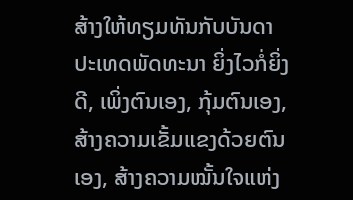ສ້າງໃຫ້ທຽມທັນກັບບັນດາປະເທດພັດທະນາ ຍິ່ງໄວກໍ່ຍິ່ງດີ, ເພິ່ງຕົນເອງ, ກຸ້ມຕົນເອງ, ສ້າງຄວາມເຂັ້ມແຂງດ້ວຍຕົນເອງ, ສ້າງຄວາມໝັ້ນໃຈແຫ່ງ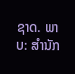ຊາດ. ພາບ: ສໍານັກ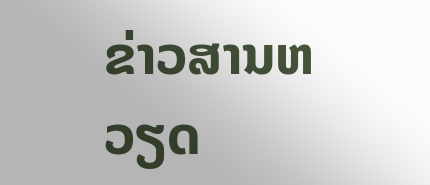ຂ່າວສານຫວຽດ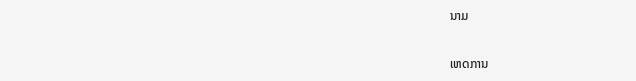ນາມ

ເຫດການ